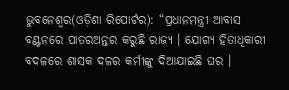ଭୁବନେଶ୍ୱର(ଓଡ଼ିଶା ରିପୋର୍ଟର): “ପ୍ରଧାନମନ୍ତ୍ରୀ ଆବାସ ବଣ୍ଟନରେ ପାତରଅନ୍ତର କରୁଛି ରାଜ୍ୟ । ଯୋଗ୍ୟ ହିତାଧିକାରୀ ବଦଳରେ ଶାସକ ଦଳର କର୍ମୀଙ୍କୁ ଦିଆଯାଇଛି ଘର ।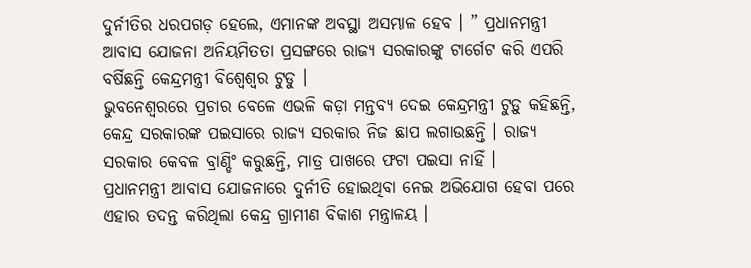ଦୁର୍ନୀତିର ଧରପଗଡ଼ ହେଲେ, ଏମାନଙ୍କ ଅବସ୍ଥା ଅସମ୍ଭାଳ ହେବ । ” ପ୍ରଧାନମନ୍ତ୍ରୀ ଆବାସ ଯୋଜନା ଅନିୟମିତତା ପ୍ରସଙ୍ଗରେ ରାଜ୍ୟ ସରକାରଙ୍କୁ ଟାର୍ଗେଟ କରି ଏପରି ବର୍ଷିଛନ୍ତି କେନ୍ଦ୍ରମନ୍ତ୍ରୀ ବିଶ୍ୱେଶ୍ୱର ଟୁଡୁ ।
ଭୁବନେଶ୍ୱରରେ ପ୍ରଚାର ବେଳେ ଏଭଳି କଡ଼ା ମନ୍ତବ୍ୟ ଦେଇ କେନ୍ଦ୍ରମନ୍ତ୍ରୀ ଟୁଡ଼ୁ କହିଛନ୍ତି, କେନ୍ଦ୍ର ସରକାରଙ୍କ ପଇସାରେ ରାଜ୍ୟ ସରକାର ନିଜ ଛାପ ଲଗାଉଛନ୍ତି । ରାଜ୍ୟ ସରକାର କେବଳ ବ୍ରାଣ୍ଡିଂ କରୁଛନ୍ତି, ମାତ୍ର ପାଖରେ ଫଟା ପଇସା ନାହିଁ ।
ପ୍ରଧାନମନ୍ତ୍ରୀ ଆବାସ ଯୋଜନାରେ ଦୁର୍ନୀତି ହୋଇଥିବା ନେଇ ଅଭିଯୋଗ ହେବା ପରେ ଏହାର ତଦନ୍ତ କରିଥିଲା କେନ୍ଦ୍ର ଗ୍ରାମୀଣ ବିକାଶ ମନ୍ତ୍ରାଳୟ ।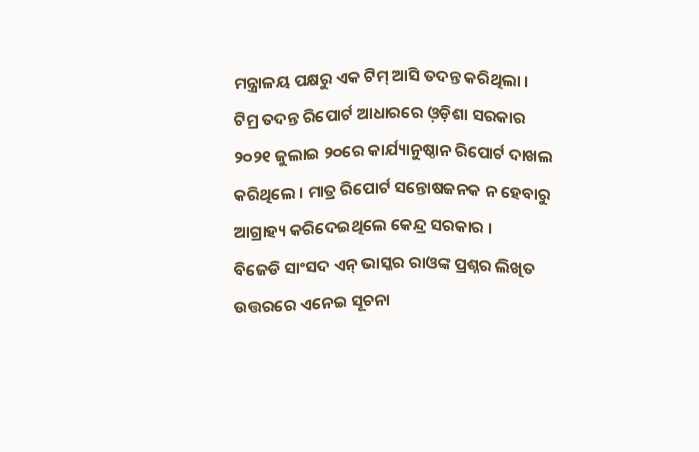ମନ୍ତ୍ରାଳୟ ପକ୍ଷରୁ ଏକ ଟିମ୍ ଆସି ତଦନ୍ତ କରିଥିଲା । ଟିମ୍ର ତଦନ୍ତ ରିପୋର୍ଟ ଆଧାରରେ ଓ଼ଡ଼ିଶା ସରକାର ୨୦୨୧ ଜୁଲାଇ ୨୦ରେ କାର୍ଯ୍ୟାନୁଷ୍ଠାନ ରିପୋର୍ଟ ଦାଖଲ କରିଥିଲେ । ମାତ୍ର ରିପୋର୍ଟ ସନ୍ତୋଷଜନକ ନ ହେବାରୁ ଆଗ୍ରାହ୍ୟ କରିଦେଇଥିଲେ କେନ୍ଦ୍ର ସରକାର ।
ବିଜେଡି ସାଂସଦ ଏନ୍ ଭାସ୍କର ରାଓଙ୍କ ପ୍ରଶ୍ନର ଲିଖିତ ଉତ୍ତରରେ ଏନେଇ ସୂଚନା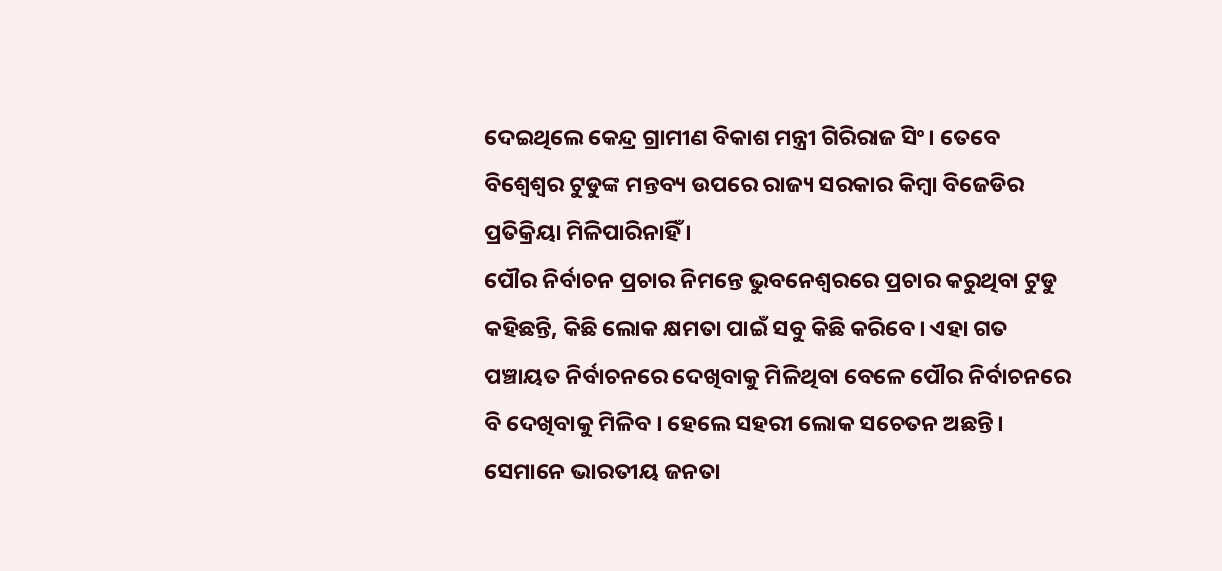ଦେଇଥିଲେ କେନ୍ଦ୍ର ଗ୍ରାମୀଣ ବିକାଶ ମନ୍ତ୍ରୀ ଗିରିରାଜ ସିଂ। ତେବେ ବିଶ୍ୱେଶ୍ୱର ଟୁଡୁଙ୍କ ମନ୍ତବ୍ୟ ଉପରେ ରାଜ୍ୟ ସରକାର କିମ୍ବା ବିଜେଡିର ପ୍ରତିକ୍ରିୟା ମିଳିପାରିନାହିଁ ।
ପୌର ନିର୍ବାଚନ ପ୍ରଚାର ନିମନ୍ତେ ଭୁବନେଶ୍ୱରରେ ପ୍ରଚାର କରୁଥିବା ଟୁଡୁ କହିଛନ୍ତି, କିଛି ଲୋକ କ୍ଷମତା ପାଇଁ ସବୁ କିଛି କରିବେ। ଏହା ଗତ ପଞ୍ଚାୟତ ନିର୍ବାଚନରେ ଦେଖିବାକୁ ମିଳିଥିବା ବେଳେ ପୌର ନିର୍ବାଚନରେ ବି ଦେଖିବାକୁ ମିଳିବ । ହେଲେ ସହରୀ ଲୋକ ସଚେତନ ଅଛନ୍ତି। ସେମାନେ ଭାରତୀୟ ଜନତା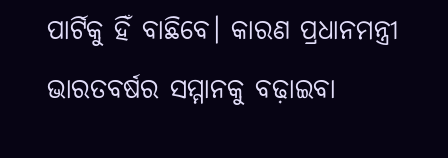ପାର୍ଟିକୁ ହିଁ ବାଛିବେ। କାରଣ ପ୍ରଧାନମନ୍ତ୍ରୀ ଭାରତବର୍ଷର ସମ୍ମାନକୁ ବଢ଼ାଇବା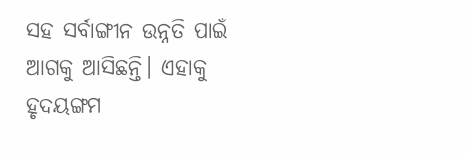ସହ ସର୍ବାଙ୍ଗୀନ ଉନ୍ନତି ପାଇଁ ଆଗକୁ ଆସିଛନ୍ତି। ଏହାକୁ ହୃଦୟଙ୍ଗମ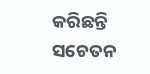କରିଛନ୍ତି ସଚେତନ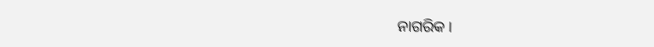ନାଗରିକ ।